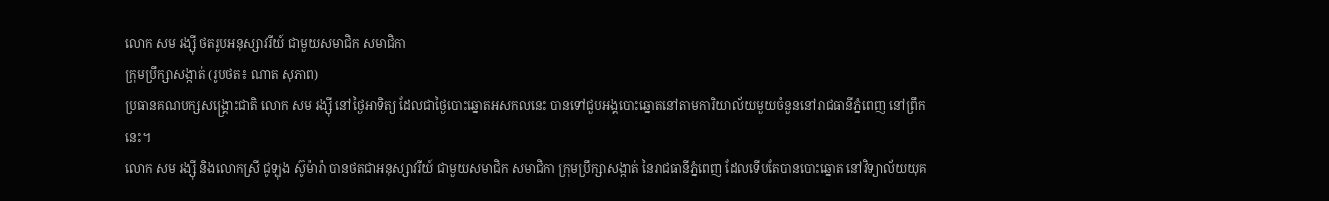លោក សម រង្ស៊ី ថតរូបអនុស្សាវរីយ៍ ជាមួយសមាជិក សមាជិកា
ក្រុមប្រឹក្សាសង្កាត់ (រូបថត៖ ណាត សុភាព)
ប្រធានគណបក្សសង្គ្រោះជាតិ លោក សម រង្ស៊ី នៅថ្ងៃអាទិត្យ ដែលជាថ្ងៃបោះឆ្នោតអសកលនេះ បានទៅជួបអង្គបោះឆ្នោតនៅតាមការិយាល័យមួយចំនួននៅរាជធានីភ្នំពេញ នៅព្រឹកនេះ។
លោក សម រង្ស៊ី និងលោកស្រី ជូឡុង ស៊ូម៉ារ៉ា បានថតជាអនុស្សាវរីយ៍ ជាមួយសមាជិក សមាជិកា ក្រុមប្រឹក្សាសង្កាត់ នៃរាជធានីភ្នំពេញ ដែលទើបតែបានបោះឆ្នោត នៅវិទ្យាល័យយុគ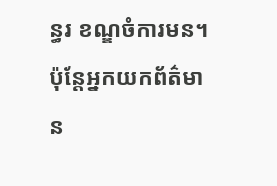ន្ធរ ខណ្ឌចំការមន។ ប៉ុន្តែអ្នកយកព័ត៌មាន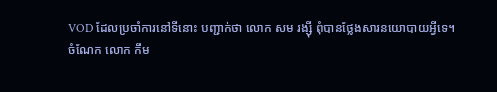VOD ដែលប្រចាំការនៅទីនោះ បញ្ជាក់ថា លោក សម រង្ស៊ី ពុំបានថ្លែងសារនយោបាយអ្វីទេ។
ចំណែក លោក កឹម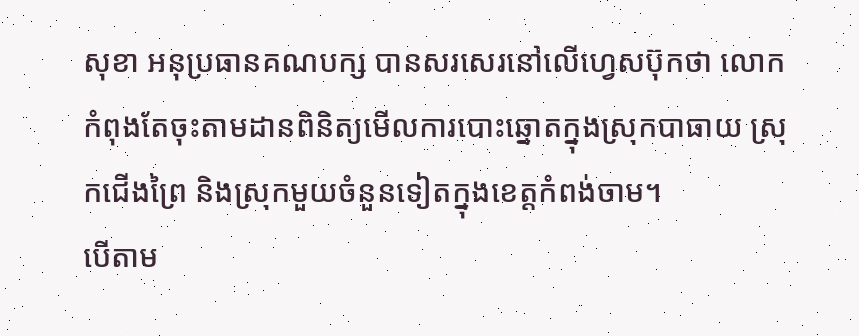សុខា អនុប្រធានគណបក្ស បានសរសេរនៅលើហ្វេសប៊ុកថា លោកកំពុងតែចុះតាមដានពិនិត្យមើលការបោះឆ្នោតក្នុងស្រុកបាធាយ ស្រុកជើងព្រៃ និងស្រុកមួយចំនួនទៀតក្នុងខេត្តកំពង់ចាម។
បើតាម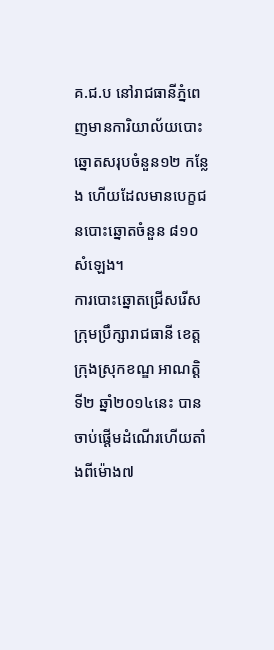គ.ជ.ប នៅរាជធានីភ្នំពេញមានការិយាល័យបោះឆ្នោតសរុបចំនួន១២ កន្លែង ហើយដែលមានបេក្ខជនបោះឆ្នោតចំនួន ៨១០ សំឡេង។
ការបោះឆ្នោតជ្រើសរើសក្រុមប្រឹក្សារាជធានី ខេត្តក្រុងស្រុកខណ្ឌ អាណត្តិទី២ ឆ្នាំ២០១៤នេះ បានចាប់ផ្តើមដំណើរហើយតាំងពីម៉ោង៧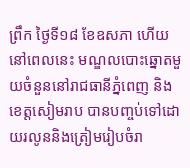ព្រឹក ថ្ងៃទី១៨ ខែឧសភា ហើយនៅពេលនេះ មណ្ឌលបោះឆ្នោតមួយចំនួននៅរាជធានីភ្នំពេញ និងខេត្តសៀមរាប បានបញ្ចប់ទៅដោយរលូននិងត្រៀមរៀបចំរា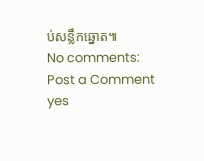ប់សន្លឹកឆ្នោត៕
No comments:
Post a Comment
yes